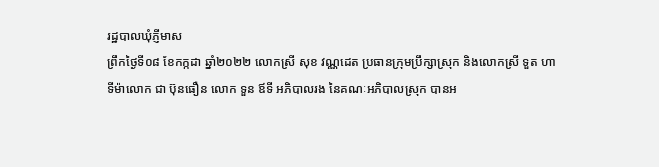រដ្ឋបាលឃុំភ្ញីមាស
ព្រឹកថ្ងៃទី០៨ ខែកក្កដា ឆ្នាំ២០២២ លោកស្រី សុខ វណ្ណដេត ប្រធានក្រុមប្រឹក្សាស្រុក និងលោកស្រី ទួត ហាទីម៉ាលោក ជា ប៊ុនធឿន លោក ទួន ឪទី អភិបាលរង នៃគណៈអភិបាលស្រុក បានអ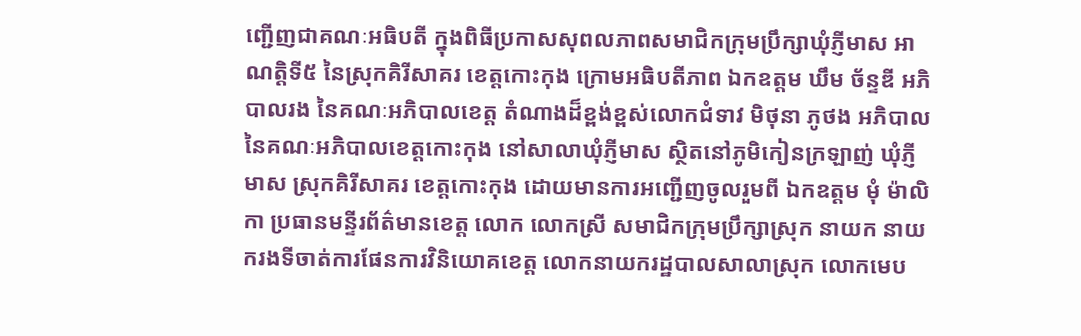ញ្ជើញជាគណៈអធិបតី ក្នុងពិធីប្រកាសសុពលភាពសមាជិកក្រុមប្រឹក្សាឃុំភ្ញីមាស អាណត្តិទី៥ នៃស្រុកគិរីសាគរ ខេត្តកោះកុង ក្រោមអធិបតីភាព ឯកឧត្តម ឃឹម ច័ន្ទឌី អភិបាលរង នៃគណៈអភិបាលខេត្ត តំណាងដ៏ខ្ពង់ខ្ពស់លោកជំទាវ មិថុនា ភូថង អភិបាល នៃគណៈអភិបាលខេត្តកោះកុង នៅសាលាឃុំភ្ញីមាស ស្ថិតនៅភូមិកៀនក្រឡាញ់ ឃុំភ្ញីមាស ស្រុកគិរីសាគរ ខេត្តកោះកុង ដោយមានការអញ្ជើញចូលរួមពី ឯកឧត្តម មុំ ម៉ាលិកា ប្រធានមន្ទីរព័ត៌មានខេត្ត លោក លោកស្រី សមាជិកក្រុមប្រឹក្សាស្រុក នាយក នាយករងទីចាត់ការផែនការវិនិយោគខេត្ត លោកនាយករដ្ឋបាលសាលាស្រុក លោកមេប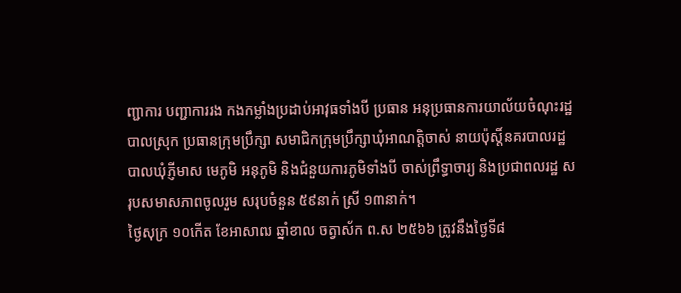ញ្ជាការ បញ្ជាការរង កងកម្លាំងប្រដាប់អាវុធទាំងបី ប្រធាន អនុប្រធានការយាល័យចំណុះរដ្ឋបាលស្រុក ប្រធានក្រុមប្រឹក្សា សមាជិកក្រុមប្រឹក្សាឃុំអាណត្តិចាស់ នាយប៉ុស្តិ៍នគរបាលរដ្ឋបាលឃុំភ្ញីមាស មេភូមិ អនុភូមិ និងជំនួយការភូមិទាំងបី ចាស់ព្រឹទ្ធាចារ្យ និងប្រជាពលរដ្ឋ សរុបសមាសភាពចូលរួម សរុបចំនួន ៥៩នាក់ ស្រី ១៣នាក់។
ថ្ងៃសុក្រ ១០កើត ខែអាសាឍ ឆ្នាំខាល ចត្វាស័ក ព.ស ២៥៦៦ ត្រូវនឹងថ្ងៃទី៨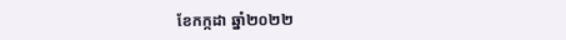ខែកក្កដា ឆ្នាំ២០២២